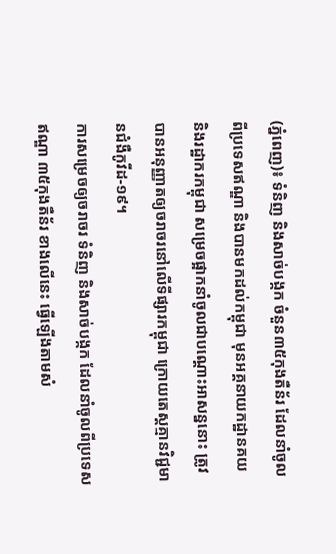(ភ្នំពេញ)៖ ទំនិញ និងសាច់បង្កក ចំនួន៣៥កុងតឺន័រ ដែលនាំចូលពីប្រទេសឥណ្ឌា និងបានមកដល់កម្ពុជា មុនអគ្គនាយកដ្ឋានគយ និងរដ្ឋាករកម្ពុជា សម្រេចផ្អាកនាំចូលជាបណ្តោះអាសន្ននោះ ត្រូវបានអនុញ្ញាតឲ្យចរាចរនៅលើទីផ្សារកម្ពុជា ក្រោយតេស្ដគ្មានវិជ្ជមានជំងឺកូវីដ-១៩។
ការសម្រេចឲ្យចរាចរ ទំនិញ និងសាច់បង្កក ដែលនាំចូលពីប្រទេសឥណ្ឌា ៣៥កុងតឺន័រ ខាងលើនេះ ធ្វើឡើងតាមសំ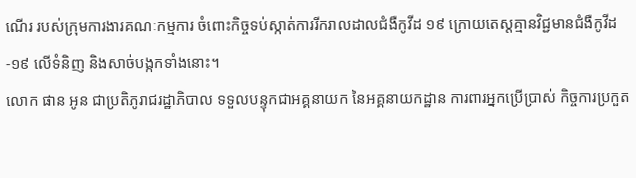ណើរ របស់ក្រុមការងារគណៈកម្មការ ចំពោះកិច្ចទប់ស្កាត់ការរីករាលដាលជំងឺកូវីដ ១៩ ក្រោយតេស្ដគ្មានវិជ្ជមានជំងឺកូវីដ-១៩ លើទំនិញ និងសាច់បង្កកទាំងនោះ។
លោក ផាន អូន ជាប្រតិភូរាជរដ្ឋាភិបាល ទទួលបន្ទុកជាអគ្គនាយក នៃអគ្គនាយកដ្ឋាន ការពារអ្នកប្រើប្រាស់ កិច្ចការប្រកួត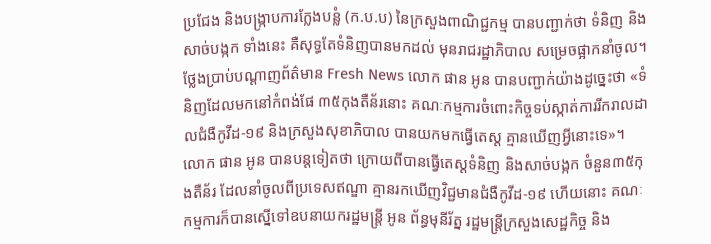ប្រជែង និងបង្រ្កាបការក្លែងបន្លំ (ក.ប.ប) នៃក្រសួងពាណិជ្ជកម្ម បានបញ្ជាក់ថា ទំនិញ និងសាច់បង្កក ទាំងនេះ គឺសុទ្ធតែទំនិញបានមកដល់ មុនរាជរដ្ឋាភិបាល សម្រេចផ្អាកនាំចូល។
ថ្លែងប្រាប់បណ្ដាញព័ត៌មាន Fresh News លោក ផាន អូន បានបញ្ជាក់យ៉ាងដូច្នេះថា «ទំនិញដែលមកនៅកំពង់ផែ ៣៥កុងតឺន័រនោះ គណៈកម្មការចំពោះកិច្ចទប់ស្កាត់ការរីករាលដាលជំងឺកូវីដ-១៩ និងក្រសួងសុខាភិបាល បានយកមកធ្វើតេស្ដ គ្មានឃើញអ្វីនោះទេ»។
លោក ផាន អូន បានបន្ដទៀតថា ក្រោយពីបានធ្វើតេស្ដទំនិញ និងសាច់បង្កក ចំនួន៣៥កុងតឺន័រ ដែលនាំចូលពីប្រទេសឥណ្ឌា គ្មានរកឃើញវិជ្ជមានជំងឺកូវីដ-១៩ ហើយនោះ គណៈកម្មការក៏បានស្នើទៅឧបនាយករដ្ឋមន្ត្រី អូន ព័ន្ធមុនីរ័ត្ន រដ្ឋមន្ត្រីក្រសួងសេដ្ឋកិច្ច និង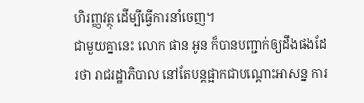ហិរញ្ញវត្ថុ ដើម្បីធ្វើការនាំចេញ។
ជាមួយគ្នានេះ លោក ផាន អូន ក៏បានបញ្ជាក់ឲ្យដឹងផងដែរថា រាជរដ្ឋាភិបាល នៅតែបន្ដផ្អាកជាបណ្តោះអាសន្ន ការ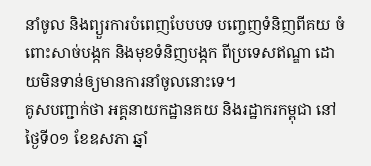នាំចូល និងព្យួរការបំពេញបែបបទ បញ្ចេញទំនិញពីគយ ចំពោះសាច់បង្កក និងមុខទំនិញបង្កក ពីប្រទេសឥណ្ឌា ដោយមិនទាន់ឲ្យមានការនាំចូលនោះទេ។
គូសបញ្ជាក់ថា អគ្គនាយកដ្ឋានគយ និងរដ្ឋាករកម្ពុជា នៅថ្ងៃទី០១ ខែឧសភា ឆ្នាំ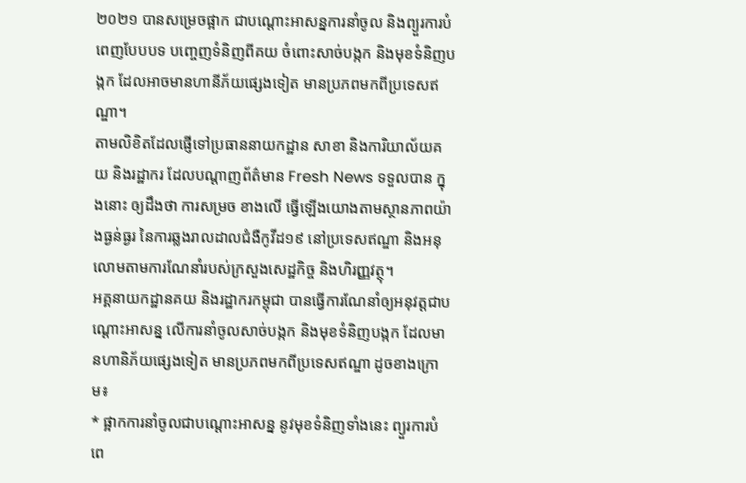២០២១ បានសម្រេចផ្អាក ជាបណ្តោះអាសន្នការនាំចូល និងព្យួរការបំពេញបែបបទ បញ្ចេញទំនិញពីគយ ចំពោះសាច់បង្កក និងមុខទំនិញបង្កក ដែលអាចមានហានីភ័យផ្សេងទៀត មានប្រភពមកពីប្រទេសឥណ្ឌា។
តាមលិខិតដែលផ្ញើទៅប្រធាននាយកដ្ឋាន សាខា និងការិយាល័យគយ និងរដ្ឋាករ ដែលបណ្តាញព័ត៌មាន Fresh News ទទួលបាន ក្នុងនោះ ឲ្យដឹងថា ការសម្រច ខាងលើ ធ្វើឡើងយោងតាមស្ថានភាពយ៉ាងធ្ងន់ធ្ងរ នៃការឆ្លងរាលដាលជំងឺកូវីដ១៩ នៅប្រទេសឥណ្ឌា និងអនុលោមតាមការណែនាំរបស់ក្រសួងសេដ្ឋកិច្ច និងហិរញ្ញវត្ថុ។
អគ្គនាយកដ្ឋានគយ និងរដ្ឋាករកម្ពុជា បានធ្វើការណែនាំឲ្យអនុវត្តជាបណ្តោះអាសន្ន លើការនាំចូលសាច់បង្កក និងមុខទំនិញបង្កក ដែលមានហានិភ័យផ្សេងទៀត មានប្រភពមកពីប្រទេសឥណ្ឌា ដូចខាងក្រោម៖
* ផ្អាកការនាំចូលជាបណ្តោះអាសន្ន នូវមុខទំនិញទាំងនេះ ព្យួរការបំពេ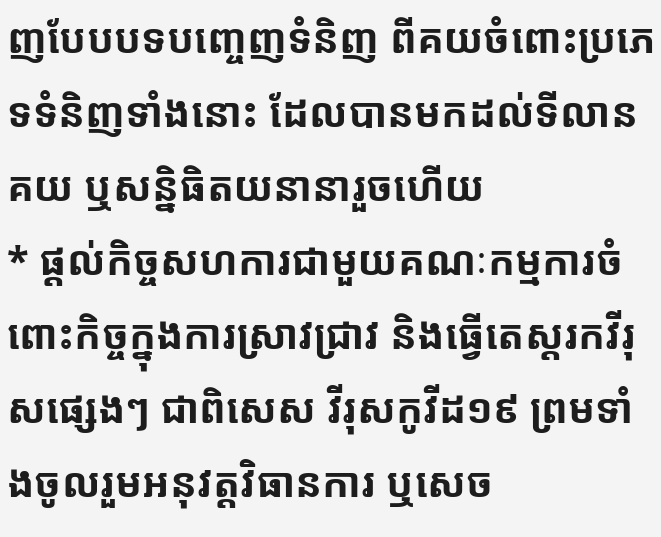ញបែបបទបញ្ចេញទំនិញ ពីគយចំពោះប្រភេទទំនិញទាំងនោះ ដែលបានមកដល់ទីលានគយ ឬសន្និធិតយនានារួចហើយ
* ផ្តល់កិច្ចសហការជាមួយគណៈកម្មការចំពោះកិច្ចក្នុងការស្រាវជ្រាវ និងធ្វើតេស្តរកវីរុសផ្សេងៗ ជាពិសេស វីរុសកូវីដ១៩ ព្រមទាំងចូលរួមអនុវត្តវិធានការ ឬសេច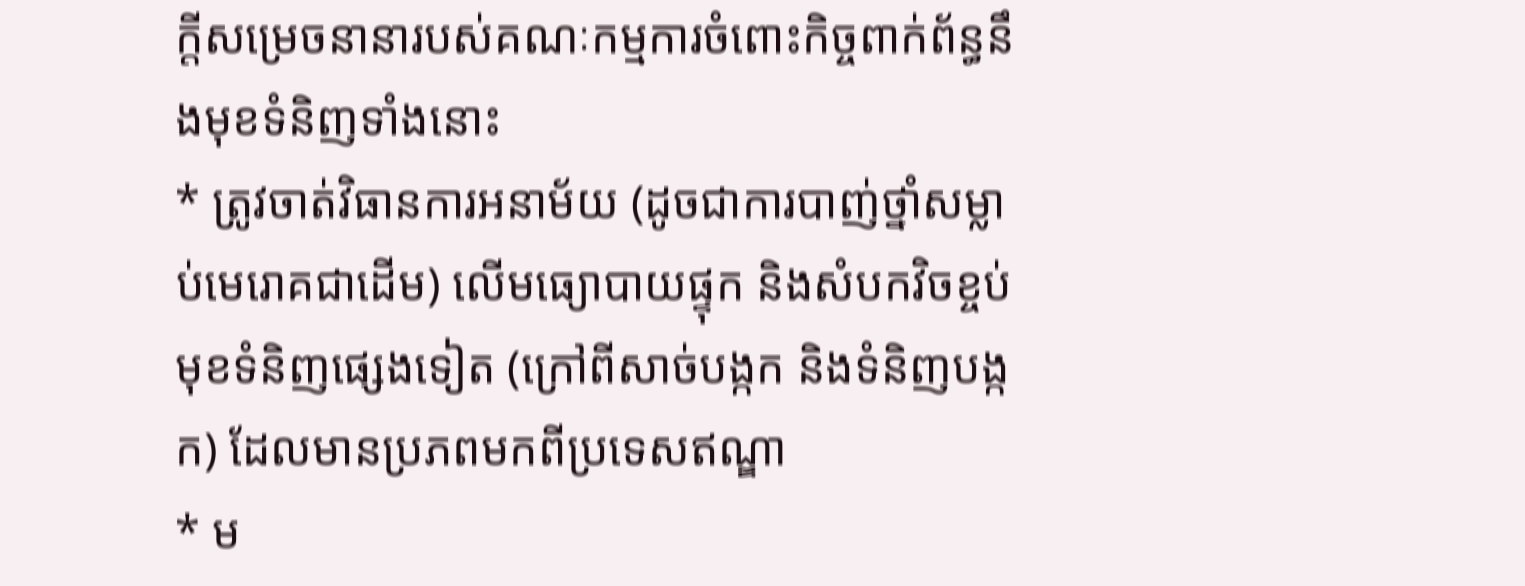ក្តីសម្រេចនានារបស់គណៈកម្មការចំពោះកិច្ចពាក់ព័ន្ធនឹងមុខទំនិញទាំងនោះ
* ត្រូវចាត់វិធានការអនាម័យ (ដូចជាការបាញ់ថ្នាំសម្លាប់មេរោគជាដើម) លើមធ្យោបាយផ្ទុក និងសំបកវិចខ្ចប់មុខទំនិញផ្សេងទៀត (ក្រៅពីសាច់បង្កក និងទំនិញបង្កក) ដែលមានប្រភពមកពីប្រទេសឥណ្ឌា
* ម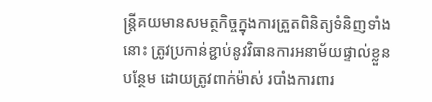ន្ត្រីគយមានសមត្ថកិច្ចក្នុងការត្រួតពិនិត្យទំនិញទាំងនោះ ត្រូវប្រកាន់ខ្ជាប់នូវវិធានការអនាម័យផ្ទាល់ខ្លួនបន្ថែម ដោយត្រូវពាក់ម៉ាស់ របាំងការពារ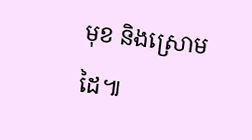មុខ និងស្រោមដៃ៕